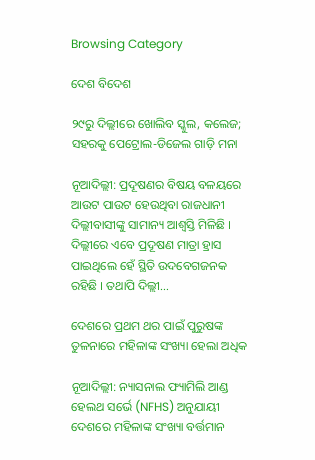Browsing Category

ଦେଶ ବିଦେଶ

୨୯ରୁ ଦିଲ୍ଲୀରେ ଖୋଲିବ ସ୍କୁଲ, କଲେଜ; ସହରକୁ ପେଟ୍ରୋଲ-ଡିଜେଲ ଗାଡ଼ି ମନା

ନୂଆଦିଲ୍ଲୀ: ପ୍ରଦୂଷଣର ବିଷୟ ବଳୟରେ ଆଉଟ ପାଉଟ ହେଉଥିବା ରାଜଧାନୀ ଦିଲ୍ଲୀବାସୀଙ୍କୁ ସାମାନ୍ୟ ଆଶ୍ୱସ୍ତି ମିଳିଛି । ଦିଲ୍ଲୀରେ ଏବେ ପ୍ରଦୂଷଣ ମାତ୍ରା ହ୍ରାସ ପାଇଥିଲେ ହେଁ ସ୍ଥିତି ଉଦବେଗଜନକ ରହିଛି । ତଥାପି ଦିଲ୍ଲୀ…

ଦେଶରେ ପ୍ରଥମ ଥର ପାଇଁ ପୁରୁଷଙ୍କ ତୁଳନାରେ ମହିଳାଙ୍କ ସଂଖ୍ୟା ହେଲା ଅଧିକ

ନୂଆଦିଲ୍ଲୀ: ନ୍ୟାସନାଲ ଫ୍ୟାମିଲି ଆଣ୍ଡ ହେଲଥ ସର୍ଭେ (NFHS) ଅନୁଯାୟୀ ଦେଶରେ ମହିଳାଙ୍କ ସଂଖ୍ୟା ବର୍ତ୍ତମାନ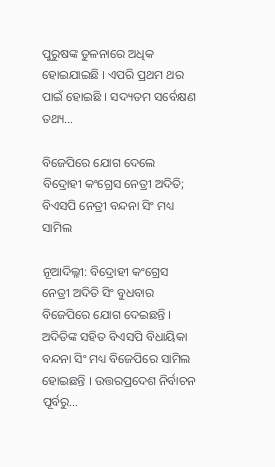ପୁରୁଷଙ୍କ ତୁଳନାରେ ଅଧିକ ହୋଇଯାଇଛି । ଏପରି ପ୍ରଥମ ଥର ପାଇଁ ହୋଇଛି । ସଦ୍ୟତମ ସର୍ବେକ୍ଷଣ ତଥ୍ୟ…

ବିଜେପିରେ ଯୋଗ ଦେଲେ ବିଦ୍ରୋହୀ କଂଗ୍ରେସ ନେତ୍ରୀ ଅଦିତି; ବିଏସପି ନେତ୍ରୀ ବନ୍ଦନା ସିଂ ମଧ୍ୟ ସାମିଲ

ନୂଆଦିଲ୍ଳୀ: ବିଦ୍ରୋହୀ କଂଗ୍ରେସ ନେତ୍ରୀ ଅଦିତି ସିଂ ବୁଧବାର ବିଜେପିରେ ଯୋଗ ଦେଇଛନ୍ତି । ଅଦିତିଙ୍କ ସହିତ ବିଏସପି ବିଧାୟିକା ବନ୍ଦନା ସିଂ ମଧ୍ୟ ବିଜେପିରେ ସାମିଲ ହୋଇଛନ୍ତି । ଉତ୍ତରପ୍ରଦେଶ ନିର୍ବାଚନ ପୂର୍ବରୁ…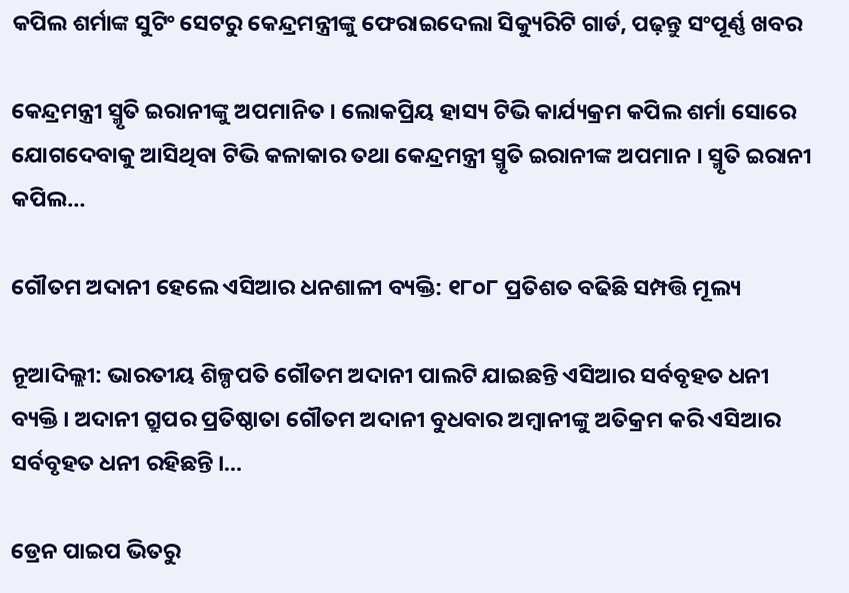କପିଲ ଶର୍ମାଙ୍କ ସୁଟିଂ ସେଟରୁ କେନ୍ଦ୍ରମନ୍ତ୍ରୀଙ୍କୁ ଫେରାଇଦେଲା ସିକ୍ୟୁରିଟି ଗାର୍ଡ, ପଢ଼ନ୍ତୁ ସଂପୂର୍ଣ୍ଣ ଖବର

କେନ୍ଦ୍ରମନ୍ତ୍ରୀ ସ୍ମୃତି ଇରାନୀଙ୍କୁ ଅପମାନିତ । ଲୋକପ୍ରିୟ ହାସ୍ୟ ଟିଭି କାର୍ଯ୍ୟକ୍ରମ କପିଲ ଶର୍ମା ସୋରେ ଯୋଗଦେବାକୁ ଆସିଥିବା ଟିଭି କଳାକାର ତଥା କେନ୍ଦ୍ରମନ୍ତ୍ରୀ ସ୍ମୃତି ଇରାନୀଙ୍କ ଅପମାନ । ସ୍ମୃତି ଇରାନୀ କପିଲ…

ଗୌତମ ଅଦାନୀ ହେଲେ ଏସିଆର ଧନଶାଳୀ ବ୍ୟକ୍ତି: ୧୮୦୮ ପ୍ରତିଶତ ବଢିଛି ସମ୍ପତ୍ତି ମୂଲ୍ୟ

ନୂଆଦିଲ୍ଲୀ: ଭାରତୀୟ ଶିଳ୍ପପତି ଗୌତମ ଅଦାନୀ ପାଲଟି ଯାଇଛନ୍ତି ଏସିଆର ସର୍ବବୃହତ ଧନୀ ବ୍ୟକ୍ତି । ଅଦାନୀ ଗ୍ରୁପର ପ୍ରତିଷ୍ଠାତା ଗୌତମ ଅଦାନୀ ବୁଧବାର ଅମ୍ବାନୀଙ୍କୁ ଅତିକ୍ରମ କରି ଏସିଆର ସର୍ବବୃହତ ଧନୀ ରହିଛନ୍ତି ।…

ଡ୍ରେନ ପାଇପ ଭିତରୁ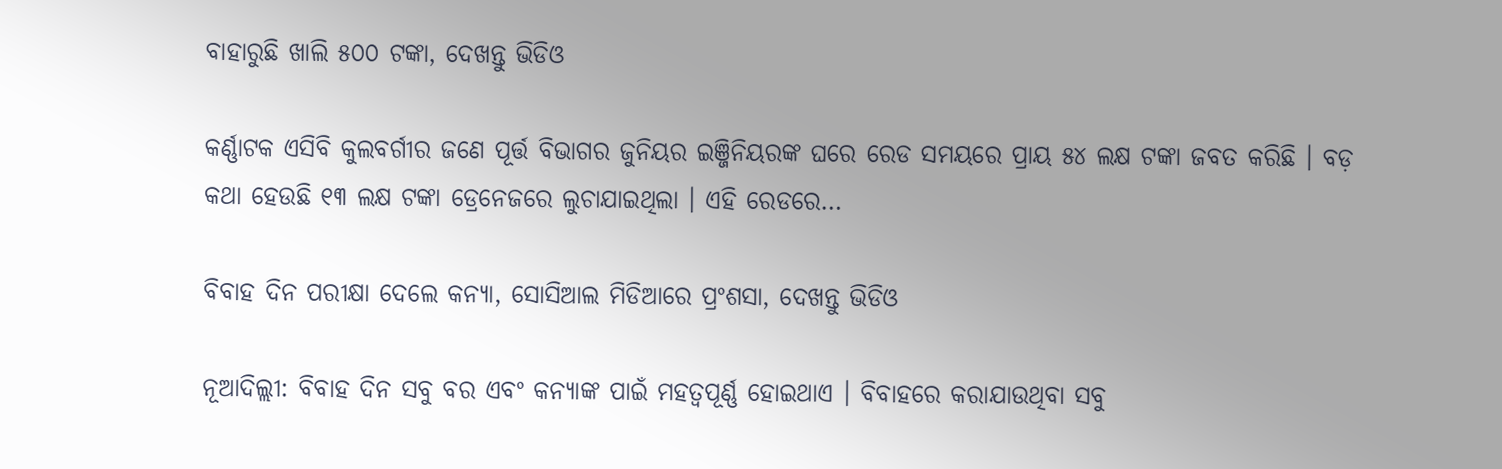ବାହାରୁଛି ଖାଲି ୫୦୦ ଟଙ୍କା, ଦେଖନ୍ତୁ ଭିଡିଓ

କର୍ଣ୍ଣାଟକ ଏସିବି କୁଲବର୍ଗୀର ଜଣେ ପୂର୍ତ୍ତ ବିଭାଗର ଜୁନିୟର ଇଞ୍ଜିନିୟରଙ୍କ ଘରେ ରେଡ ସମୟରେ ପ୍ରାୟ ୫୪ ଲକ୍ଷ ଟଙ୍କା ଜବତ କରିଛି । ବଡ଼ କଥା ହେଉଛି ୧୩ ଲକ୍ଷ ଟଙ୍କା ଡ୍ରେନେଜରେ ଲୁଚାଯାଇଥିଲା । ଏହି ରେଡରେ…

ବିବାହ ଦିନ ପରୀକ୍ଷା ଦେଲେ କନ୍ୟା, ସୋସିଆଲ ମିଡିଆରେ ପ୍ରଂଶସା, ଦେଖନ୍ତୁ ଭିଡିଓ

ନୂଆଦିଲ୍ଲୀ: ବିବାହ ଦିନ ସବୁ ବର ଏବଂ କନ୍ୟାଙ୍କ ପାଇଁ ମହତ୍ୱପୂର୍ଣ୍ଣ ହୋଇଥାଏ । ବିବାହରେ କରାଯାଉଥିବା ସବୁ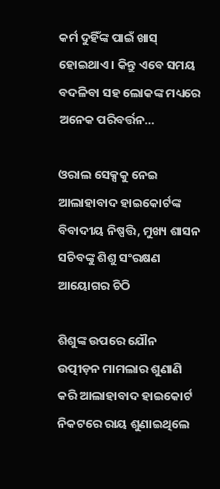କର୍ମ ଦୁହିଁଙ୍କ ପାଇଁ ଖାସ୍ ହୋଇଥାଏ । କିନ୍ତୁ ଏବେ ସମୟ ବଦଳିବା ସହ ଲୋକଙ୍କ ମଧ୍ୟରେ ଅନେକ ପରିବର୍ତ୍ତନ…

ଓରାଲ ସେକ୍ସକୁ ନେଇ ଆଲାହାବାଦ ହାଇକୋର୍ଟଙ୍କ ବିବାଦୀୟ ନିଷ୍ପତ୍ତି, ମୁଖ୍ୟ ଶାସନ ସଚିବଙ୍କୁ ଶିଶୁ ସଂରକ୍ଷଣ ଆୟୋଗର ଚିଠି

ଶିଶୁଙ୍କ ଉପରେ ଯୌନ ଉତ୍ପୀଡ଼ନ ମାମଲାର ଶୁଣାଣି କରି ଆଲାହାବାଦ ହାଇକୋର୍ଟ ନିକଟରେ ରାୟ ଶୁଣାଇଥିଲେ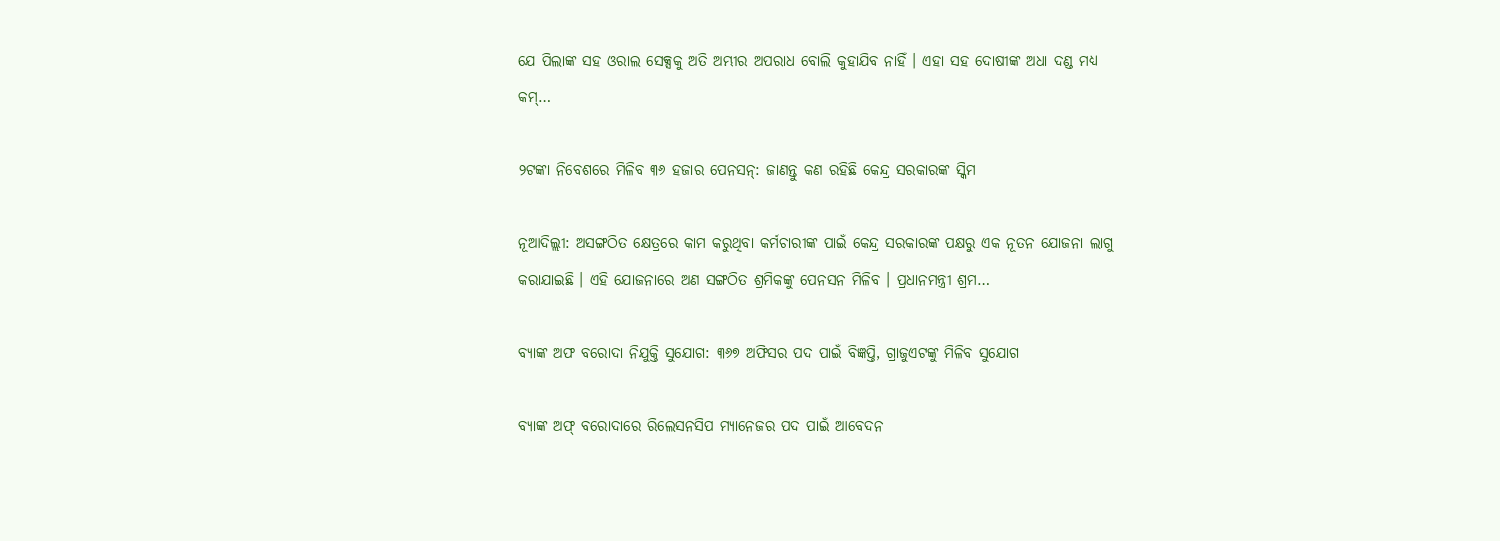ଯେ ପିଲାଙ୍କ ସହ ଓରାଲ ସେକ୍ସକୁ ଅତି ଅମ୍ଭୀର ଅପରାଧ ବୋଲି କୁହାଯିବ ନାହିଁ । ଏହା ସହ ଦୋଷୀଙ୍କ ଅଧା ଦଣ୍ଡ ମଧ୍ୟ କମ୍…

୨ଟଙ୍କା ନିବେଶରେ ମିଳିବ ୩୬ ହଜାର ପେନସନ୍: ଜାଣନ୍ତୁ କଣ ରହିଛି କେନ୍ଦ୍ର ସରକାରଙ୍କ ସ୍କିମ

ନୂଆଦିଲ୍ଲୀ: ଅସଙ୍ଗଠିତ କ୍ଷେତ୍ରରେ କାମ କରୁଥିବା କର୍ମଚାରୀଙ୍କ ପାଇଁ କେନ୍ଦ୍ର ସରକାରଙ୍କ ପକ୍ଷରୁ ଏକ ନୂତନ ଯୋଜନା ଲାଗୁ କରାଯାଇଛି । ଏହି ଯୋଜନାରେ ଅଣ ସଙ୍ଗଠିତ ଶ୍ରମିକଙ୍କୁ ପେନସନ ମିଳିବ । ପ୍ରଧାନମନ୍ତ୍ରୀ ଶ୍ରମ…

ବ୍ୟାଙ୍କ ଅଫ ବରୋଦା ନିଯୁକ୍ତି ସୁଯୋଗ: ୩୬୭ ଅଫିସର ପଦ ପାଇଁ ବିଜ୍ଞପ୍ତି, ଗ୍ରାଜୁଏଟଙ୍କୁ ମିଳିବ ସୁଯୋଗ

ବ୍ୟାଙ୍କ ଅଫ୍ ବରୋଦାରେ ରିଲେସନସିପ ମ୍ୟାନେଜର ପଦ ପାଇଁ ଆବେଦନ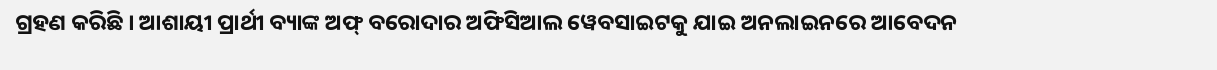ଗ୍ରହଣ କରିଛି । ଆଶାୟୀ ପ୍ରାର୍ଥୀ ବ୍ୟାଙ୍କ ଅଫ୍ ବରୋଦାର ଅଫିସିଆଲ ୱେବସାଇଟକୁ ଯାଇ ଅନଲାଇନରେ ଆବେଦନ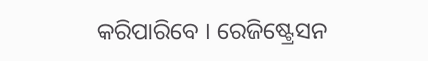କରିପାରିବେ । ରେଜିଷ୍ଟ୍ରେସନ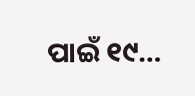ପାଇଁ ୧୯…